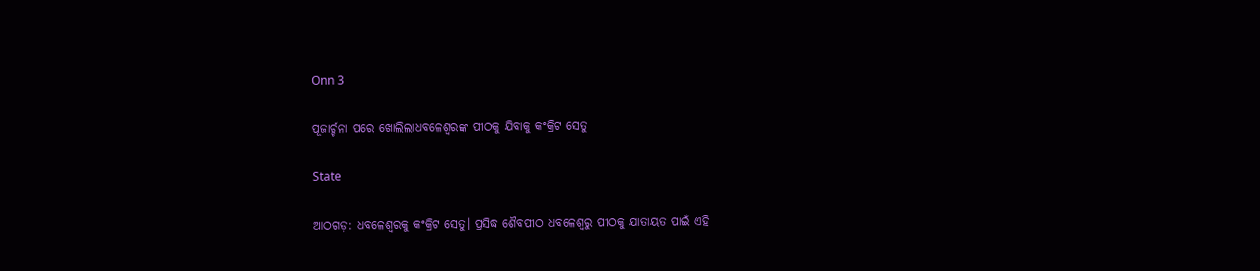Onn 3

ପୂଜାର୍ଚ୍ଚନା ପରେ ଖୋଲିଲାଧବଳେଶ୍ୱରଙ୍କ ପୀଠକୁ ଯିବାକୁ କଂକ୍ରିଟ ସେତୁ

State

ଆଠଗଡ଼: ଧବଳେଶ୍ୱରକୁ କଂକ୍ରିଟ ସେତୁ। ପ୍ରସିଦ୍ଧ ଶୈବପୀଠ ଧବଳେଶ୍ୱରୁ ପୀଠକୁ ଯାତାୟତ ପାଇଁ ଏହି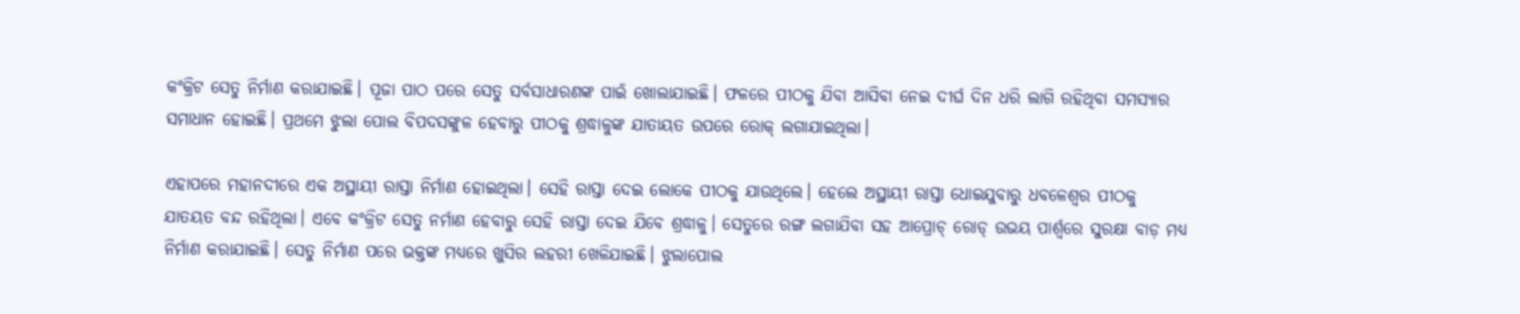କଂକ୍ରିଟ ସେତୁ ନିର୍ମାଣ କରାଯାଇଛି। ପୂଜା ପାଠ ପରେ ସେତୁ ସର୍ବସାଧାରଣଙ୍କ ପାଇଁ ଖୋଲାଯାଇଛି। ଫଳରେ ପୀଠକୁ ଯିବା ଆସିବା ନେଇ ଦୀର୍ଘ ଦିନ ଧରି ଲାଗି ରହିଥିବା ସମସ୍ୟାର ସମାଧାନ ହୋଇଛି। ପ୍ରଥମେ ଝୁଲା ପୋଲ ବିପଦସଙ୍କୁଳ ହେବାରୁ ପୀଠକୁ ଶ୍ରଦ୍ଧାଳୁଙ୍କ ଯାତାୟତ ଉପରେ ରୋକ୍‌ ଲଗାଯାଇଥିଲା।

ଏହାପରେ ମହାନଦୀରେ ଏକ ଅସ୍ଥାୟୀ ରାସ୍ତା ନିର୍ମାଣ ହୋଇଥିଲା। ସେହି ରାସ୍ତା ଦେଇ ଲୋକେ ପୀଠକୁ ଯାଉଥିଲେ। ହେଲେ ଅସ୍ଥାୟୀ ରାସ୍ତା ଧୋଇଯୁବାରୁ ଧବଳେଶ୍ୱର ପୀଠକୁ ଯାତୟତ ବନ୍ଦ ରହିଥିଲା। ଏବେ କଂକ୍ରିଟ ସେତୁ ନର୍ମାଣ ହେବାରୁ ସେହି ରାସ୍ତା ଦେଇ ଯିବେ ଶ୍ରଦ୍ଧାଳୁ। ସେତୁରେ ରଙ୍ଗ ଲଗାଯିବା ସହ ଆପ୍ରୋଚ୍‌ ରୋଡ୍‌ ଉଭୟ ପାର୍ଶ୍ୱରେ ସୁରକ୍ଷା ବାଡ଼ ମଧ୍ୟ ନିର୍ମାଣ କରାଯାଇଛି। ସେତୁ ନିର୍ମାଣ ପରେ ଭକ୍ତଙ୍କ ମଧ୍ୟରେ ଖୁସିର ଲହରୀ ଖେଳିଯାଇଛି। ଝୁଲାପୋଲ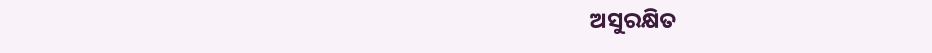ଅସୁରକ୍ଷିତ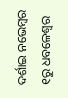ଦର୍ଶାଇ ନଭେମ୍ବର ୧ରୁ ଧବଳେଶ୍ୱର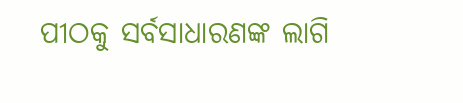ପୀଠକୁ ସର୍ବସାଧାରଣଙ୍କ ଲାଗି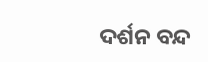ଦର୍ଶନ ବନ୍ଦ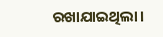ରଖାଯାଇଥିଲା।